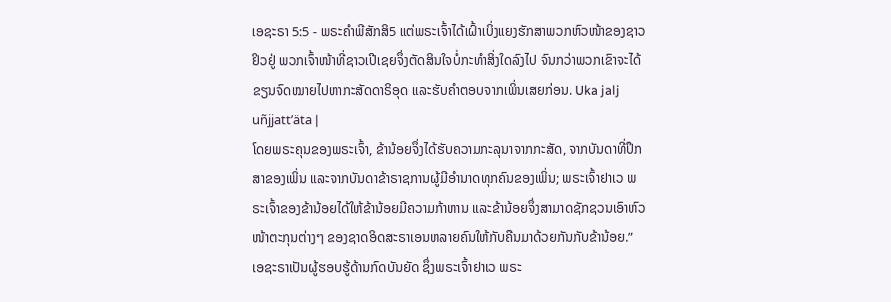ເອຊະຣາ 5:5 - ພຣະຄຳພີສັກສິ5 ແຕ່ພຣະເຈົ້າໄດ້ເຝົ້າເບິ່ງແຍງຮັກສາພວກຫົວໜ້າຂອງຊາວຢິວຢູ່ ພວກເຈົ້າໜ້າທີ່ຊາວເປີເຊຍຈຶ່ງຕັດສິນໃຈບໍ່ກະທຳສິ່ງໃດລົງໄປ ຈົນກວ່າພວກເຂົາຈະໄດ້ຂຽນຈົດໝາຍໄປຫາກະສັດດາຣິອຸດ ແລະຮັບຄຳຕອບຈາກເພິ່ນເສຍກ່ອນ. Uka jalj uñjjattʼäta |
ໂດຍພຣະຄຸນຂອງພຣະເຈົ້າ, ຂ້ານ້ອຍຈຶ່ງໄດ້ຮັບຄວາມກະລຸນາຈາກກະສັດ, ຈາກບັນດາທີ່ປຶກສາຂອງເພິ່ນ ແລະຈາກບັນດາຂ້າຣາຊການຜູ້ມີອຳນາດທຸກຄົນຂອງເພິ່ນ; ພຣະເຈົ້າຢາເວ ພຣະເຈົ້າຂອງຂ້ານ້ອຍໄດ້ໃຫ້ຂ້ານ້ອຍມີຄວາມກ້າຫານ ແລະຂ້ານ້ອຍຈຶ່ງສາມາດຊັກຊວນເອົາຫົວໜ້າຕະກຸນຕ່າງໆ ຂອງຊາດອິດສະຣາເອນຫລາຍຄົນໃຫ້ກັບຄືນມາດ້ວຍກັນກັບຂ້ານ້ອຍ.”
ເອຊະຣາເປັນຜູ້ຮອບຮູ້ດ້ານກົດບັນຍັດ ຊຶ່ງພຣະເຈົ້າຢາເວ ພຣະ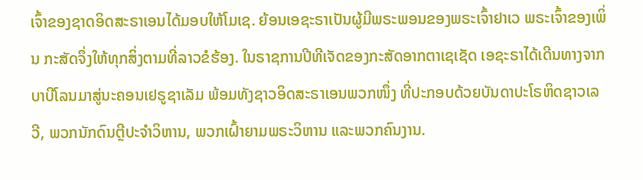ເຈົ້າຂອງຊາດອິດສະຣາເອນໄດ້ມອບໃຫ້ໂມເຊ. ຍ້ອນເອຊະຣາເປັນຜູ້ມີພຣະພອນຂອງພຣະເຈົ້າຢາເວ ພຣະເຈົ້າຂອງເພິ່ນ ກະສັດຈຶ່ງໃຫ້ທຸກສິ່ງຕາມທີ່ລາວຂໍຮ້ອງ. ໃນຣາຊການປີທີເຈັດຂອງກະສັດອາກຕາເຊເຊັດ ເອຊະຣາໄດ້ເດີນທາງຈາກບາບີໂລນມາສູ່ນະຄອນເຢຣູຊາເລັມ ພ້ອມທັງຊາວອິດສະຣາເອນພວກໜຶ່ງ ທີ່ປະກອບດ້ວຍບັນດາປະໂຣຫິດຊາວເລວີ, ພວກນັກດົນຕຼີປະຈຳວິຫານ, ພວກເຝົ້າຍາມພຣະວິຫານ ແລະພວກຄົນງານ.